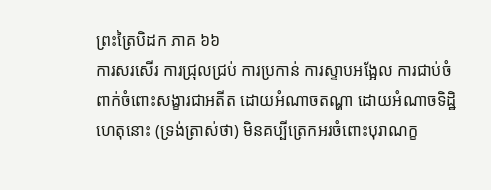ព្រះត្រៃបិដក ភាគ ៦៦
ការសរសើរ ការជ្រុលជ្រប់ ការប្រកាន់ ការស្ទាបអង្អែល ការជាប់ចំពាក់ចំពោះសង្ខារជាអតីត ដោយអំណាចតណ្ហា ដោយអំណាចទិដ្ឋិ ហេតុនោះ (ទ្រង់ត្រាស់ថា) មិនគប្បីត្រេកអរចំពោះបុរាណក្ខ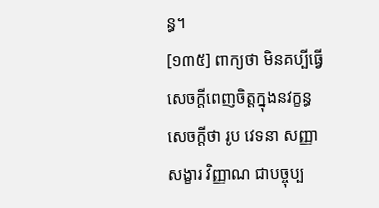ន្ធ។
[១៣៥] ពាក្យថា មិនគប្បីធ្វើសេចក្តីពេញចិត្តក្នុងនវក្ខន្ធ សេចក្តីថា រូប វេទនា សញ្ញា សង្ខារ វិញ្ញាណ ជាបច្ចុប្ប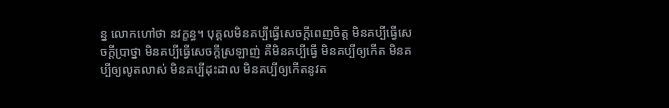ន្ន លោកហៅថា នវក្ខន្ធ។ បុគ្គលមិនគប្បីធ្វើសេចក្តីពេញចិត្ត មិនគប្បីធ្វើសេចក្តីប្រាថ្នា មិនគប្បីធ្វើសេចក្តីស្រឡាញ់ គឺមិនគប្បីធ្វើ មិនគប្បីឲ្យកើត មិនគប្បីឲ្យលូតលាស់ មិនគប្បីដុះដាល មិនគប្បីឲ្យកើតនូវត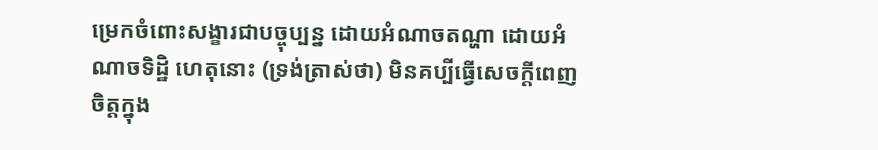ម្រេកចំពោះសង្ខារជាបច្ចុប្បន្ន ដោយអំណាចតណ្ហា ដោយអំណាចទិដ្ឋិ ហេតុនោះ (ទ្រង់ត្រាស់ថា) មិនគប្បីធ្វើសេចក្តីពេញចិត្តក្នុង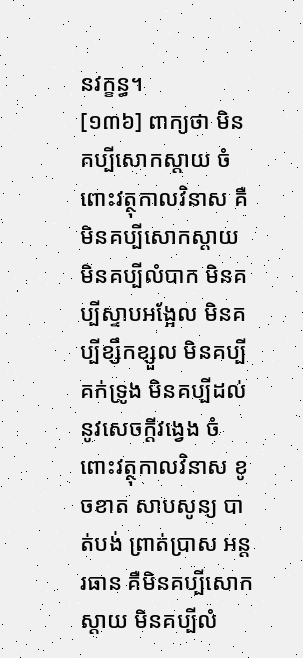នវក្ខន្ធ។
[១៣៦] ពាក្យថា មិនគប្បីសោកស្តាយ ចំពោះវត្ថុកាលវិនាស គឺមិនគប្បីសោកស្តាយ មិនគប្បីលំបាក មិនគប្បីស្ទាបអង្អែល មិនគប្បីខ្សឹកខ្សួល មិនគប្បីគក់ទ្រូង មិនគប្បីដល់នូវសេចក្តីវង្វេង ចំពោះវត្ថុកាលវិនាស ខូចខាត សាបសូន្យ បាត់បង់ ព្រាត់ប្រាស អន្តរធាន គឺមិនគប្បីសោកស្តាយ មិនគប្បីលំ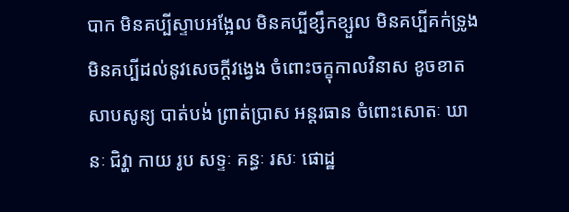បាក មិនគប្បីស្ទាបអង្អែល មិនគប្បីខ្សឹកខ្សួល មិនគប្បីគក់ទ្រូង មិនគប្បីដល់នូវសេចក្តីវង្វេង ចំពោះចក្ខុកាលវិនាស ខូចខាត សាបសូន្យ បាត់បង់ ព្រាត់ប្រាស អន្តរធាន ចំពោះសោតៈ ឃានៈ ជិវ្ហា កាយ រូប សទ្ទៈ គន្ធៈ រសៈ ផោដ្ឋ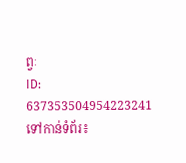ព្វៈ
ID: 637353504954223241
ទៅកាន់ទំព័រ៖